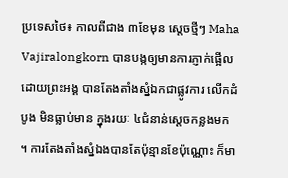ប្រទេសថៃ៖ កាលពីជាង ៣ខែមុន ស្តេចថ្មីៗ Maha Vajiralongkorn បានបង្កឲ្យមានការភ្ញាក់ផ្អើល ដោយព្រះអង្គ បានតែងតាំងស្នំឯកជាផ្លូវការ លើកដំបូង មិនធ្លាប់មាន ក្នុងរយៈ ៤ជំនាន់ស្តេចកន្លងមក ។ ការតែងតាំងស្នំឯងបានតែប៉ុន្មានខែប៉ុណ្ណោះ ក៏មា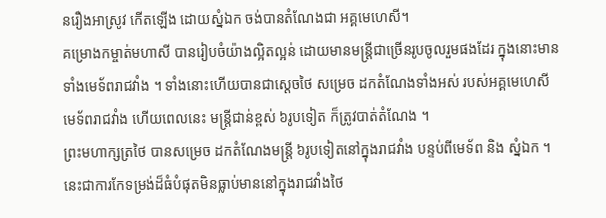នរឿងអាស្រូវ កើតឡើង ដោយស្នំឯក ចង់បានតំណែងជា អគ្គមេហេសី។
គម្រោងកម្ចាត់មហាសី បានរៀបចំយ៉ាងល្អិតល្អន់ ដោយមានមន្ត្រីជាច្រើនរូបចូលរួមផងដែរ ក្នុងនោះមានទាំងមេទ័ពរាជវាំង ។ ទាំងនោះហើយបានជាស្តេចថៃ សម្រេច ដកតំណែងទាំងអស់ របស់អគ្គមេហេសី មេទ័ពរាជវាំង ហើយពេលនេះ មន្ត្រីជាន់ខ្ពស់ ៦រូបទៀត ក៏ត្រូវបាត់តំណែង ។
ព្រះមហាក្សត្រថៃ បានសម្រេច ដកតំណែងមន្ត្រី ៦រូបទៀតនៅក្នុងរាជវាំង បន្ទប់ពីមេទ័ព និង ស្នំឯក ។ នេះជាការកែទម្រង់ដ៏ធំបំផុតមិនធ្លាប់មាននៅក្នុងរាជវាំងថៃ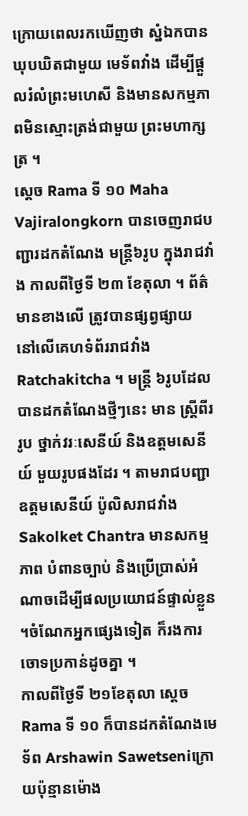ក្រោយពេលរកឃើញថា ស្នំឯកបានឃុបឃិតជាមួយ មេទ័ពវាំង ដើម្បីផ្តួលរំលំព្រះមហេសី និងមានសកម្មភាពមិនស្មោះត្រង់ជាមួយ ព្រះមហាក្សត្រ ។
ស្តេច Rama ទី ១០ Maha Vajiralongkorn បានចេញរាជបញ្ជារដកតំណែង មន្ត្រី៦រូប ក្នុងរាជវាំង កាលពីថ្ងៃទី ២៣ ខែតុលា ។ ព័ត៌មានខាងលើ ត្រូវបានផ្សព្វផ្សាយ នៅលើគេហទំព័ររាជវាំង Ratchakitcha ។ មន្ត្រី ៦រូបដែលបានដកតំណែងថ្មីៗនេះ មាន ស្ត្រីពីរ រូប ថ្នាក់វរៈសេនីយ៍ និងឧត្តមសេនីយ៍ មួយរូបផងដែរ ។ តាមរាជបញ្ជា ឧត្តមសេនីយ៍ ប៉ូលិសរាជវាំង Sakolket Chantra មានសកម្មភាព បំពានច្បាប់ និងប្រើប្រាស់អំណាចដើម្បីផលប្រយោជន៍ផ្ទាល់ខ្លួន ។ចំណែកអ្នកផ្សេងទៀត ក៏រងការចោទប្រកាន់ដូចគ្នា ។
កាលពីថ្ងៃទី ២១ខែតុលា ស្តេច Rama ទី ១០ ក៏បានដកតំណែងមេទ័ព Arshawin Sawetseniក្រោយប៉ុន្មានម៉ោង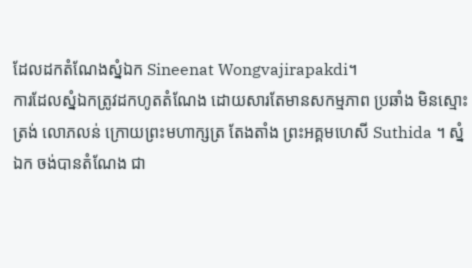ដែលដកតំណែងស្នំឯក Sineenat Wongvajirapakdi។
ការដែលស្នំឯកត្រូវដកហូតតំណែង ដោយសារតែមានសកម្មភាព ប្រឆាំង មិនស្មោះត្រង់ លោភលន់ ក្រោយព្រះមហាក្សត្រ តែងតាំង ព្រះអគ្គមហេសី Suthida ។ ស្នំឯក ចង់បានតំណែង ជា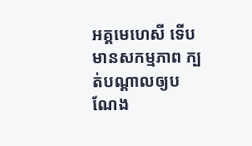អគ្គមេហេសី ទើបមានសកម្មភាព ក្បត់បណ្តាលឲ្យបណែង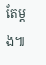តែម្តង៕